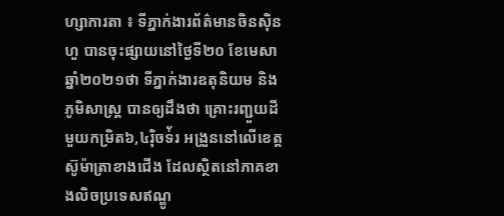ហ្សាការតា ៖ ទីភ្នាក់ងារព័ត៌មានចិនស៊ិនហួ បានចុះផ្សាយនៅថ្ងៃទី២០ ខែមេសា ឆ្នាំ២០២១ថា ទីភ្នាក់ងារឧតុនិយម និងភូមិសាស្ត្រ បានឲ្យដឹងថា គ្រោះរញ្ជួយដីមួយកម្រិត៦,៤រ៉ិចទ់័រ អង្រួននៅលើខេត្ត ស៊ូម៉ាតា្រខាងជើង ដែលស្ថិតនៅភាគខាងលិចប្រទេសឥណ្ឌូ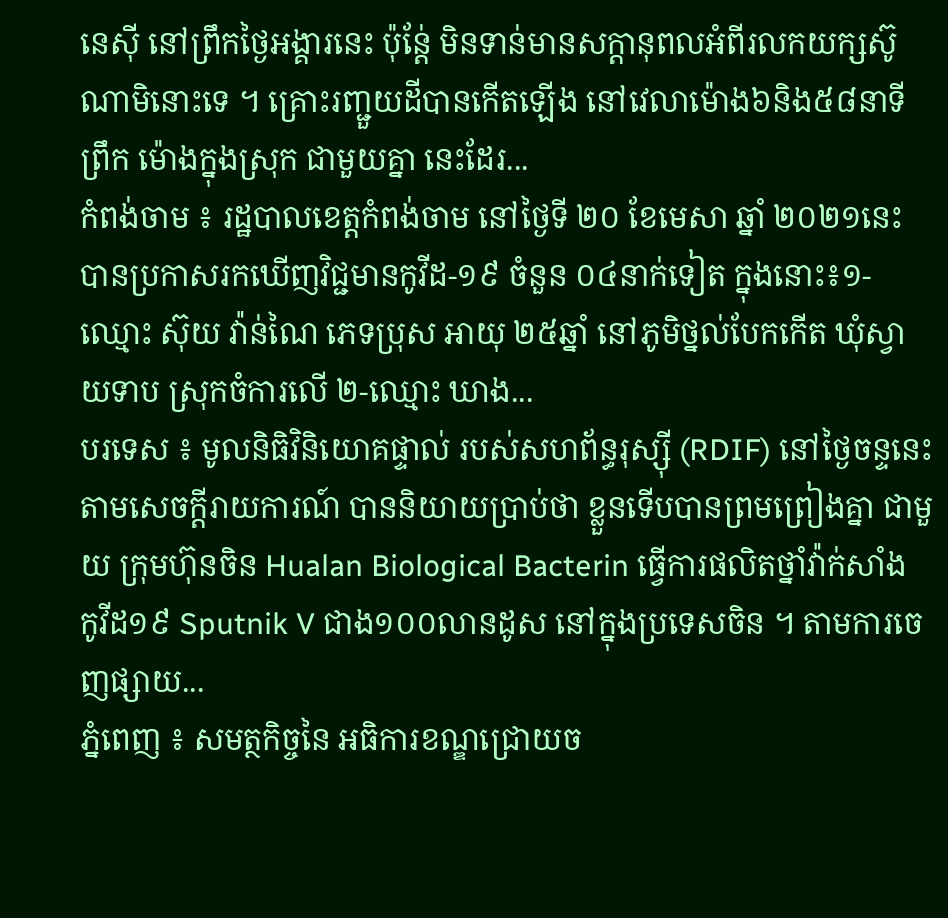នេស៊ី នៅព្រឹកថ្ងៃអង្គារនេះ ប៉ុន្តែ់ មិនទាន់មានសក្តានុពលអំពីរលកយក្សស៊ូណាមិនោះទេ ។ គ្រោះរញ្ជួយដីបានកើតឡើង នៅវេលាម៉ោង៦និង៥៨នាទីព្រឹក ម៉ោងក្នុងស្រុក ជាមួយគ្នា នេះដែរ...
កំពង់ចាម ៖ រដ្ឋបាលខេត្តកំពង់ចាម នៅថ្ងៃទី ២០ ខែមេសា ឆ្នាំ ២០២១នេះ បានប្រកាសរកឃើញវិជ្ជមានកូវីដ-១៩ ចំនួន ០៤នាក់ទៀត ក្នុងនោះ៖១-ឈ្មោះ ស៊ុយ វ៉ាន់ណៃ ភេទប្រុស អាយុ ២៥ឆ្នាំ នៅភូមិថ្នល់បែកកើត ឃុំស្វាយទាប ស្រុកចំការលើ ២-ឈ្មោះ ឃាង...
បរទេស ៖ មូលនិធិវិនិយោគផ្ទាល់ របស់សហព័ន្ធរុស្ស៊ី (RDIF) នៅថ្ងៃចន្ទនេះ តាមសេចក្តីរាយការណ៍ បាននិយាយប្រាប់ថា ខ្លួនទើបបានព្រមព្រៀងគ្នា ជាមួយ ក្រុមហ៊ុនចិន Hualan Biological Bacterin ធ្វើការផលិតថ្នាំវ៉ាក់សាំង កូវីដ១៩ Sputnik V ជាង១០០លានដូស នៅក្នុងប្រទេសចិន ។ តាមការចេញផ្សាយ...
ភ្នំពេញ ៖ សមត្ថកិច្ចនៃ អធិការខណ្ឌជ្រោយច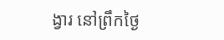ង្វារ នៅព្រឹកថ្ងៃ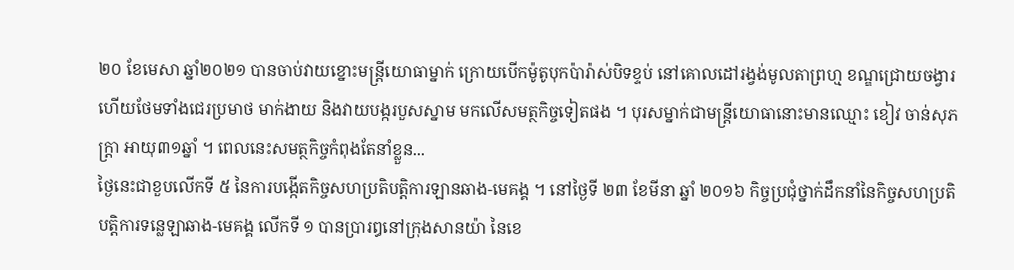២០ ខែមេសា ឆ្នាំ២០២១ បានចាប់វាយខ្នោះមន្ត្រីយោធាម្នាក់ ក្រោយបើកម៉ូតូបុកប៉ារ៉ាស់បិទខ្ទប់ នៅគោលដៅរង្វង់មូលតាព្រហ្ម ខណ្ឌជ្រោយចង្វារ ហើយថែមទាំងជេរប្រមាថ មាក់ងាយ និងវាយបង្ករបួសស្នាម មកលើសមត្ថកិច្ចទៀតផង ។ បុរសម្នាក់ជាមន្ត្រីយោធានោះមានឈ្មោះ ខៀវ ចាន់សុភក្ត្រា អាយុ៣១ឆ្នាំ ។ ពេលនេះសមត្ថកិច្ចកំពុងតែនាំខ្លួន...
ថ្ងៃនេះជាខួបលើកទី ៥ នៃការបង្កើតកិច្ចសហប្រតិបត្តិការឡានឆាង-មេគង្គ ។ នៅថ្ងៃទី ២៣ ខែមីនា ឆ្នាំ ២០១៦ កិច្ចប្រជុំថ្នាក់ដឹកនាំនៃកិច្ចសហប្រតិបត្តិការទន្លេឡាឆាង-មេគង្គ លើកទី ១ បានប្រារឰនៅក្រុងសានយ៉ា នៃខេ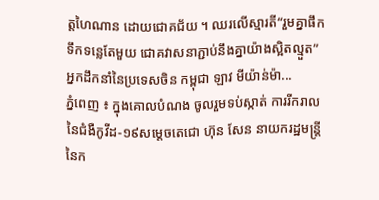ត្តហៃណាន ដោយជោគជ័យ ។ ឈរលើស្មារតី“រួមគ្នាផឹកទឹកទន្លេតែមួយ ជោគវាសនាភ្ជាប់នឹងគ្នាយ៉ាងស្អិតល្មួត” អ្នកដឹកនាំនៃប្រទេសចិន កម្ពុជា ឡាវ មីយ៉ាន់ម៉ា...
ភ្នំពេញ ៖ ក្នុងគោលបំណង ចូលរួមទប់ស្កាត់ ការរីករាល នៃជំងឺកូវីដ-១៩សម្ដេចតេជោ ហ៊ុន សែន នាយករដ្ឋមន្ដ្រីនៃក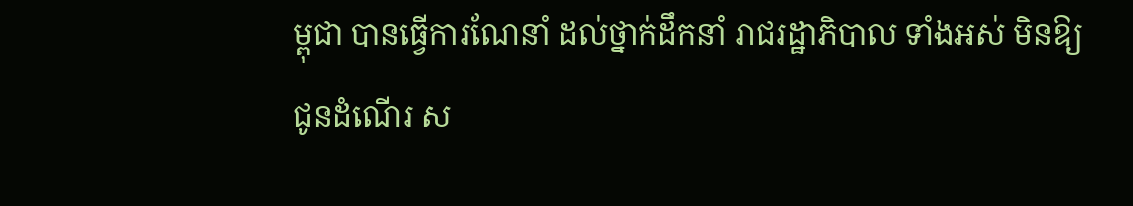ម្ពុជា បានធ្វើការណែនាំ ដល់ថ្នាក់ដឹកនាំ រាជរដ្ឋាភិបាល ទាំងអស់ មិនឱ្យជូនដំណើរ ស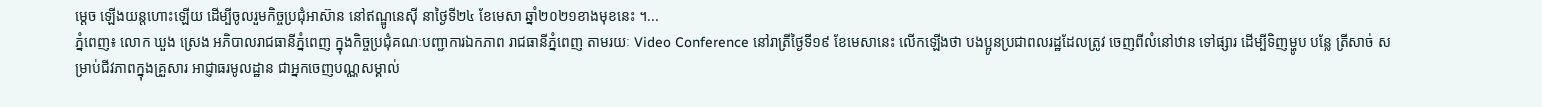ម្តេច ឡើងយន្ដហោះឡើយ ដើម្បីចូលរួមកិច្ចប្រជុំអាស៊ាន នៅឥណ្ឌូនេស៊ី នាថ្ងៃទី២៤ ខែមេសា ឆ្នាំ២០២១ខាងមុខនេះ ។...
ភ្នំពេញ៖ លោក ឃួង ស្រេង អភិបាលរាជធានីភ្នំពេញ ក្នុងកិច្ចប្រជុំគណៈបញ្ជាការឯកភាព រាជធានីភ្នំពេញ តាមរយៈ Video Conference នៅរាត្រីថ្ងៃទី១៩ ខែមេសានេះ លើកឡើងថា បងប្អូនប្រជាពលរដ្ឋដែលត្រូវ ចេញពីលំនៅឋាន ទៅផ្សារ ដើម្បីទិញម្ហូប បន្លែ ត្រីសាច់ សម្រាប់ជីវភាពក្នុងគ្រួសារ អាជ្ញាធរមូលដ្ឋាន ជាអ្នកចេញបណ្ណសម្គាល់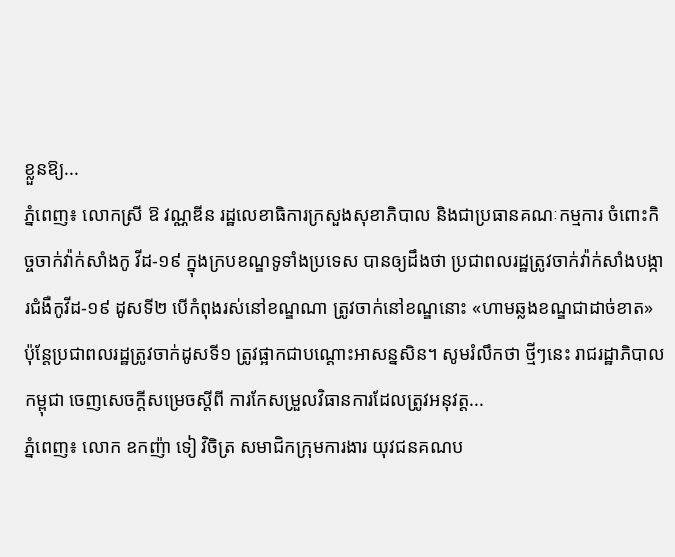ខ្លួនឱ្យ...
ភ្នំពេញ៖ លោកស្រី ឱ វណ្ណឌីន រដ្ឋលេខាធិការក្រសួងសុខាភិបាល និងជាប្រធានគណៈកម្មការ ចំពោះកិច្ចចាក់វ៉ាក់សាំងកូ វីដ-១៩ ក្នុងក្របខណ្ឌទូទាំងប្រទេស បានឲ្យដឹងថា ប្រជាពលរដ្ឋត្រូវចាក់វ៉ាក់សាំងបង្ការជំងឺកូវីដ-១៩ ដូសទី២ បើកំពុងរស់នៅខណ្ឌណា ត្រូវចាក់នៅខណ្ឌនោះ «ហាមឆ្លងខណ្ឌជាដាច់ខាត» ប៉ុន្ដែប្រជាពលរដ្ឋត្រូវចាក់ដូសទី១ ត្រូវផ្អាកជាបណ្តោះអាសន្នសិន។ សូមរំលឹកថា ថ្មីៗនេះ រាជរដ្ឋាភិបាលកម្ពុជា ចេញសេចក្តីសម្រេចស្តីពី ការកែសម្រួលវិធានការដែលត្រូវអនុវត្ត...
ភ្នំពេញ៖ លោក ឧកញ៉ា ទៀ វិចិត្រ សមាជិកក្រុមការងារ យុវជនគណប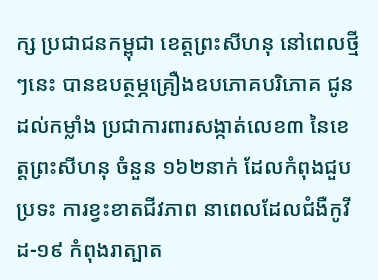ក្ស ប្រជាជនកម្ពុជា ខេត្តព្រះសីហនុ នៅពេលថ្មីៗនេះ បានឧបត្ថម្ភគ្រឿងឧបភោគបរិភោគ ជូនដល់កម្លាំង ប្រជាការពារសង្កាត់លេខ៣ នៃខេត្តព្រះសីហនុ ចំនួន ១៦២នាក់ ដែលកំពុងជួបប្រទះ ការខ្វះខាតជីវភាព នាពេលដែលជំងឺកូវីដ-១៩ កំពុងរាត្បាត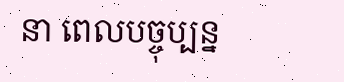នា ពេលបច្ចុប្បន្ន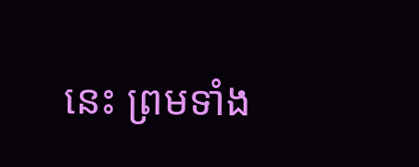នេះ ព្រមទាំង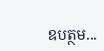ឧបត្ថម...